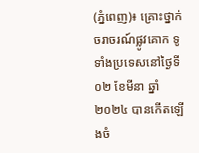(ភ្នំពេញ)៖ គ្រោះថ្នាក់ចរាចរណ៍ផ្លូវគោក ទូទាំងប្រទេសនៅថ្ងៃទី០២ ខែមីនា ឆ្នាំ២០២៤ បានកើតឡើងចំ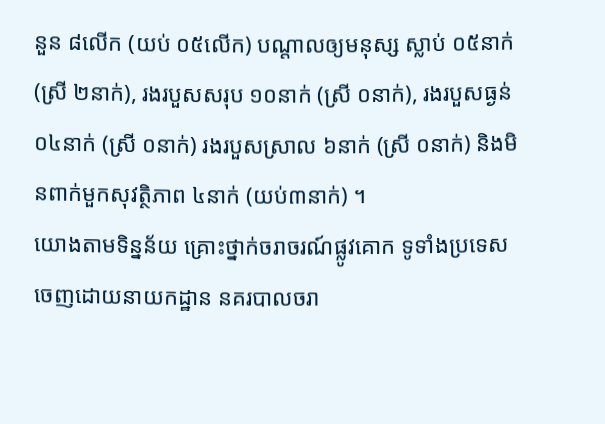នួន ៨លើក (យប់ ០៥លើក) បណ្តាលឲ្យមនុស្ស ស្លាប់ ០៥នាក់ (ស្រី ២នាក់), រងរបួសសរុប ១០នាក់ (ស្រី ០នាក់), រងរបួសធ្ងន់ ០៤នាក់ (ស្រី ០នាក់) រងរបួសស្រាល ៦នាក់ (ស្រី ០នាក់) និងមិនពាក់មួកសុវត្ថិភាព ៤នាក់ (យប់៣នាក់) ។
យោងតាមទិន្នន័យ គ្រោះថ្នាក់ចរាចរណ៍ផ្លូវគោក ទូទាំងប្រទេស ចេញដោយនាយកដ្ឋាន នគរបាលចរា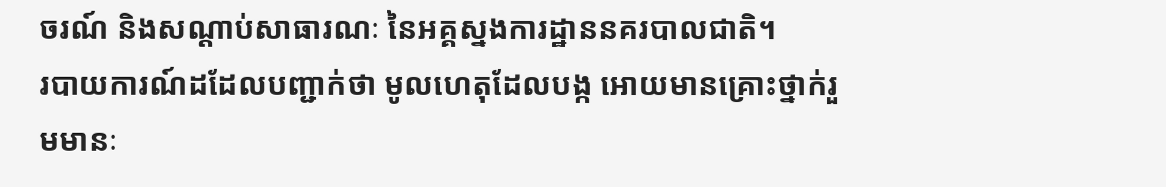ចរណ៍ និងសណ្តាប់សាធារណៈ នៃអគ្គស្នងការដ្ឋាននគរបាលជាតិ។
របាយការណ៍ដដែលបញ្ជាក់ថា មូលហេតុដែលបង្ក អោយមានគ្រោះថ្នាក់រួមមានៈ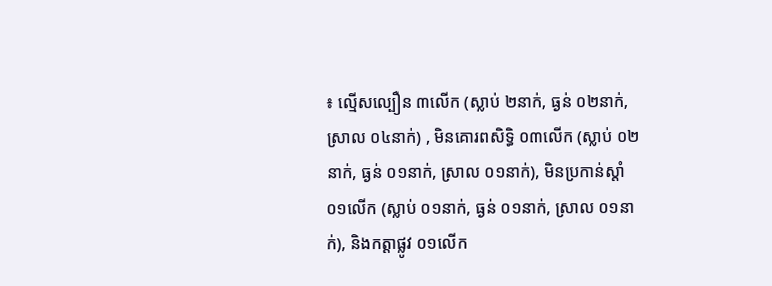៖ ល្មើសល្បឿន ៣លើក (ស្លាប់ ២នាក់, ធ្ងន់ ០២នាក់, ស្រាល ០៤នាក់) , មិនគោរពសិទ្ធិ ០៣លើក (ស្លាប់ ០២នាក់, ធ្ងន់ ០១នាក់, ស្រាល ០១នាក់), មិនប្រកាន់ស្តាំ ០១លើក (ស្លាប់ ០១នាក់, ធ្ងន់ ០១នាក់, ស្រាល ០១នាក់), និងកត្តាផ្លូវ ០១លើក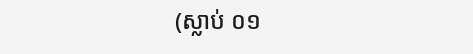(ស្លាប់ ០១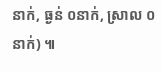នាក់, ធ្ងន់ ០នាក់, ស្រាល ០នាក់) ៕